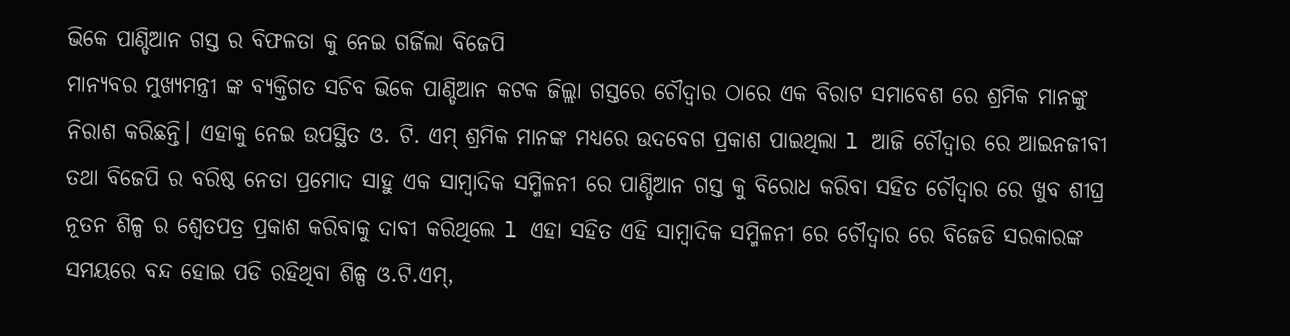ଭିକେ ପାଣ୍ଡିଆନ ଗସ୍ତ ର ବିଫଳତା କୁ ନେଇ ଗର୍ଜିଲା ବିଜେପି
ମାନ୍ୟବର ମୁଖ୍ୟମନ୍ତ୍ରୀ ଙ୍କ ବ୍ୟକ୍ତିଗତ ସଚିବ ଭିକେ ପାଣ୍ଡିଆନ କଟକ ଜିଲ୍ଲା ଗସ୍ତରେ ଚୌଦ୍ୱାର ଠାରେ ଏକ ବିରାଟ ସମାବେଶ ରେ ଶ୍ରମିକ ମାନଙ୍କୁ ନିରାଶ କରିଛନ୍ତି। ଏହାକୁ ନେଇ ଉପସ୍ଥିତ ଓ. ଟି. ଏମ୍ ଶ୍ରମିକ ମାନଙ୍କ ମଧ୍ୟରେ ଉଦବେଗ ପ୍ରକାଶ ପାଇଥିଲା l ଆଜି ଚୌଦ୍ୱାର ରେ ଆଇନଜୀବୀ ତଥା ବିଜେପି ର ବରିଷ୍ଠ ନେତା ପ୍ରମୋଦ ସାହୁ ଏକ ସାମ୍ବାଦିକ ସମ୍ମିଳନୀ ରେ ପାଣ୍ଡିଆନ ଗସ୍ତ କୁ ବିରୋଧ କରିବା ସହିତ ଚୌଦ୍ୱାର ରେ ଖୁବ ଶୀଘ୍ର ନୂତନ ଶିଳ୍ପ ର ଶ୍ୱେତପତ୍ର ପ୍ରକାଶ କରିବାକୁ ଦାବୀ କରିଥିଲେ l ଏହା ସହିତ ଏହି ସାମ୍ବାଦିକ ସମ୍ମିଳନୀ ରେ ଚୌଦ୍ୱାର ରେ ବିଜେଡି ସରକାରଙ୍କ ସମୟରେ ବନ୍ଦ ହୋଇ ପଡି ରହିଥିବା ଶିଳ୍ପ ଓ.ଟି.ଏମ୍,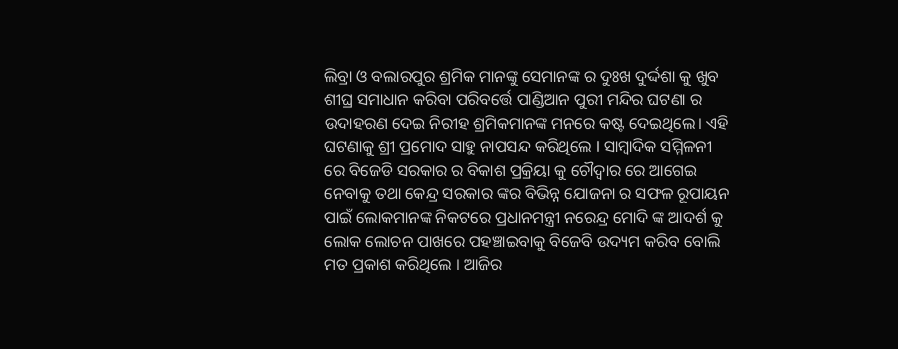ଲିବ୍ରା ଓ ବଲାରପୁର ଶ୍ରମିକ ମାନଙ୍କୁ ସେମାନଙ୍କ ର ଦୁଃଖ ଦୁର୍ଦ୍ଦଶା କୁ ଖୁବ ଶୀଘ୍ର ସମାଧାନ କରିବା ପରିବର୍ତ୍ତେ ପାଣ୍ଡିଆନ ପୁରୀ ମନ୍ଦିର ଘଟଣା ର ଉଦାହରଣ ଦେଇ ନିରୀହ ଶ୍ରମିକମାନଙ୍କ ମନରେ କଷ୍ଟ ଦେଇଥିଲେ। ଏହି ଘଟଣାକୁ ଶ୍ରୀ ପ୍ରମୋଦ ସାହୁ ନାପସନ୍ଦ କରିଥିଲେ l ସାମ୍ବାଦିକ ସମ୍ମିଳନୀ ରେ ବିଜେଡି ସରକାର ର ବିକାଶ ପ୍ରକ୍ରିୟା କୁ ଚୌଦ୍ୱାର ରେ ଆଗେଇ ନେବାକୁ ତଥା କେନ୍ଦ୍ର ସରକାର ଙ୍କର ବିଭିନ୍ନ ଯୋଜନା ର ସଫଳ ରୂପାୟନ ପାଇଁ ଲୋକମାନଙ୍କ ନିକଟରେ ପ୍ରଧାନମନ୍ତ୍ରୀ ନରେନ୍ଦ୍ର ମୋଦି ଙ୍କ ଆଦର୍ଶ କୁ ଲୋକ ଲୋଚନ ପାଖରେ ପହଞ୍ଚାଇବାକୁ ବିଜେବି ଉଦ୍ୟମ କରିବ ବୋଲି ମତ ପ୍ରକାଶ କରିଥିଲେ । ଆଜିର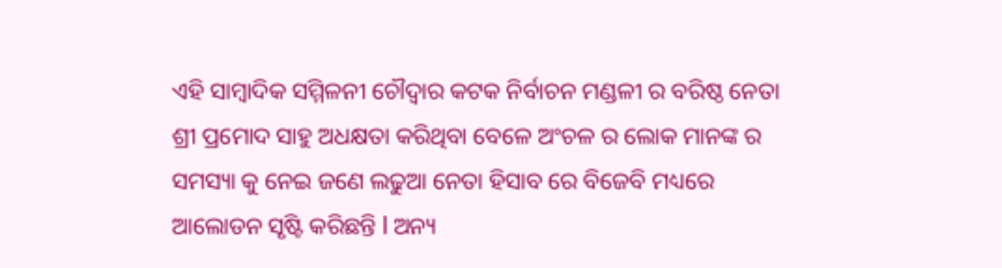ଏହି ସାମ୍ବାଦିକ ସମ୍ମିଳନୀ ଚୌଦ୍ୱାର କଟକ ନିର୍ବାଚନ ମଣ୍ଡଳୀ ର ବରିଷ୍ଠ ନେତା ଶ୍ରୀ ପ୍ରମୋଦ ସାହୁ ଅଧକ୍ଷତା କରିଥିବା ବେଳେ ଅଂଚଳ ର ଲୋକ ମାନଙ୍କ ର ସମସ୍ୟା କୁ ନେଇ ଜଣେ ଲଢୁଆ ନେତା ହିସାବ ରେ ବିଜେବି ମଧ୍ୟରେ ଆଲୋଡନ ସୃଷ୍ଟି କରିଛନ୍ତି l ଅନ୍ୟ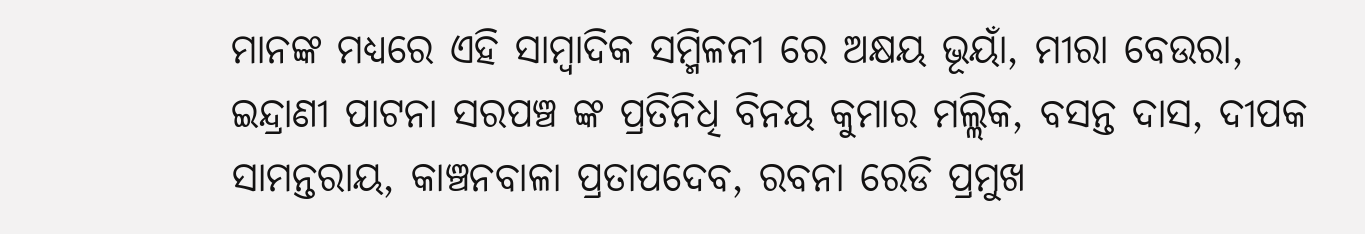ମାନଙ୍କ ମଧ୍ୟରେ ଏହି ସାମ୍ବାଦିକ ସମ୍ମିଳନୀ ରେ ଅକ୍ଷୟ ଭୂୟାଁ, ମୀରା ବେଉରା, ଇନ୍ଦ୍ରାଣୀ ପାଟନା ସରପଞ୍ଚ ଙ୍କ ପ୍ରତିନିଧି ବିନୟ କୁମାର ମଲ୍ଲିକ, ବସନ୍ତ ଦାସ, ଦୀପକ ସାମନ୍ତରାୟ, କାଞ୍ଚନବାଳା ପ୍ରତାପଦେବ, ରବନା ରେଡି ପ୍ରମୁଖ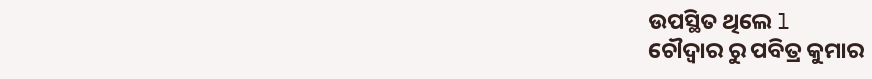ଉପସ୍ଥିତ ଥିଲେ l
ଚୌଦ୍ଵାର ରୁ ପବିତ୍ର କୁମାର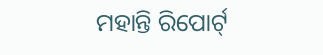ମହାନ୍ତି ରିପୋର୍ଟ୍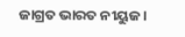ଜାଗ୍ରତ ଭାରତ ନୀୟୁଜ।